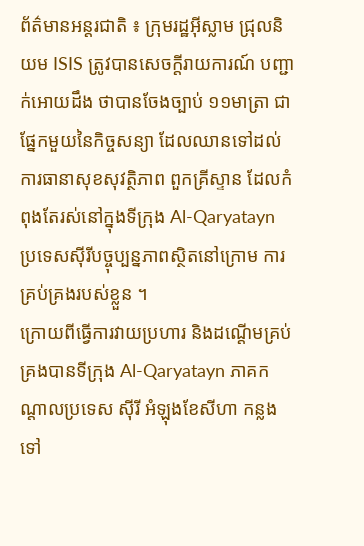ព័ត៌មានអន្តរជាតិ ៖ ក្រុមរដ្ឋអ៊ីស្លាម ជ្រុលនិយម ISIS ត្រូវបានសេចក្តីរាយការណ៍ បញ្ជាក់អោយដឹង ថាបានចែងច្បាប់ ១១មាត្រា ជាផ្នែកមួយនៃកិច្ចសន្យា ដែលឈានទៅដល់ការធានាសុខសុវត្ថិភាព ពួកគ្រីស្ទាន ដែលកំពុងតែរស់នៅក្នុងទីក្រុង Al-Qaryatayn ប្រទេសស៊ីរីបច្ចុប្បន្នភាពស្ថិតនៅក្រោម ការគ្រប់គ្រងរបស់ខ្លួន ។
ក្រោយពីធ្វើការវាយប្រហារ និងដណ្តើមគ្រប់គ្រងបានទីក្រុង Al-Qaryatayn ភាគកណ្តាលប្រទេស ស៊ីរី អំឡុងខែសីហា កន្លងទៅ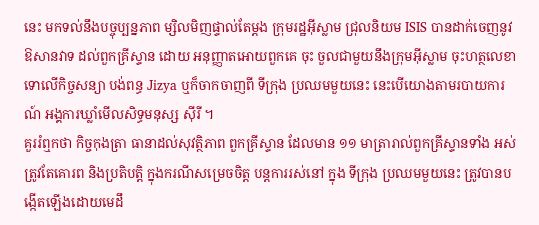នេះ មកទល់នឹងបច្ចុប្បន្នភាព ម្សិលមិញផ្ទាល់តែម្តង ក្រុមរដ្ឋអ៊ីស្លាម ជ្រុលនិយម ISIS បានដាក់ចេញនូវឱសានវាទ ដល់ពួកគ្រីស្ទាន ដោយ អនុញ្ញាតអោយពួកគេ ចុះ ចួលជាមួយនឹងក្រុមអ៊ីស្លាម ចុះហត្ថលេខាទោលើកិច្ចសន្យា បង់ពន្ធ Jizya ឬក៏ចាកចាញពី ទីក្រុង ប្រឈមមួយនេះ នេះបើយោងតាមរបាយការណ៍ អង្គការឃ្លាំមើលសិទ្ធមនុស្ស ស៊ីរី ។
គួររំឮកថា កិច្ចកុងត្រា ធានាដល់សុវត្ថិភាព ពួកគ្រីស្ទាន ដែលមាន ១១ មាត្រារាល់ពួកគ្រីស្ទានទាំង អស់ត្រូវតែគោរព និងប្រតិបត្តិ ក្នុងករណីសម្រេចចិត្ត បន្តការរស់នៅ ក្នុង ទីក្រុង ប្រឈមមួយនេះ ត្រូវបានបង្កើតឡើងដោយមេដឹ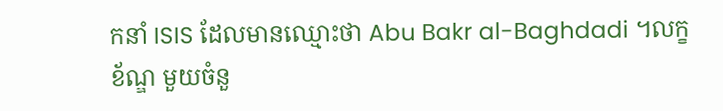កនាំ ISIS ដែលមានឈ្មោះថា Abu Bakr al-Baghdadi ។លក្ខខ័ណ្ឌ មួយចំនួ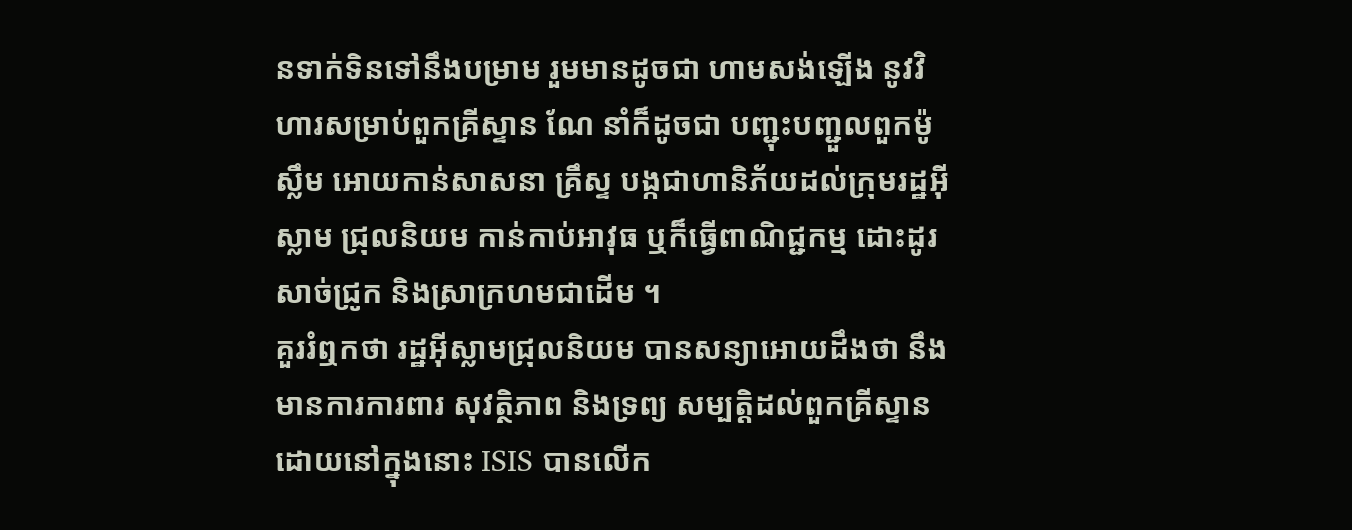នទាក់ទិនទៅនឹងបម្រាម រួមមានដូចជា ហាមសង់ឡើង នូវវិហារសម្រាប់ពួកគ្រីស្ទាន ណែ នាំក៏ដូចជា បញ្ជុះបញ្ជួលពួកម៉ូស្លឹម អោយកាន់សាសនា គ្រឹស្ទ បង្កជាហានិភ័យដល់ក្រុមរដ្ឋអ៊ីស្លាម ជ្រុលនិយម កាន់កាប់អាវុធ ឬក៏ធ្វើពាណិជ្ជកម្ម ដោះដូរ សាច់ជ្រូក និងស្រាក្រហមជាដើម ។
គួររំឮកថា រដ្ឋអ៊ីស្លាមជ្រុលនិយម បានសន្យាអោយដឹងថា នឹងមានការការពារ សុវត្ថិភាព និងទ្រព្យ សម្បត្តិដល់ពួកគ្រីស្ទាន ដោយនៅក្នុងនោះ ISIS បានលើក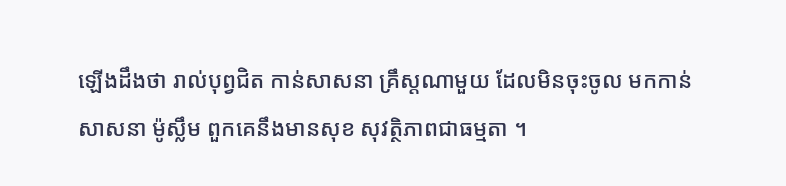ឡើងដឹងថា រាល់បុព្វជិត កាន់សាសនា គ្រឹស្តណាមួយ ដែលមិនចុះចូល មកកាន់សាសនា ម៉ូស្លឹម ពួកគេនឹងមានសុខ សុវត្ថិភាពជាធម្មតា ។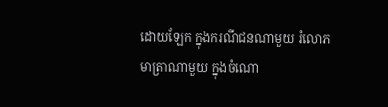ដោយឡែក ក្នុងករណីជនណាមួយ រំលោភមាត្រាណាមួយ ក្នុងចំណោ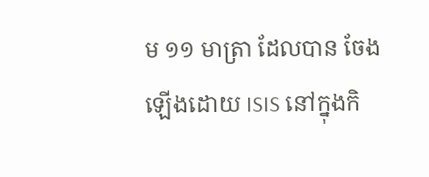ម ១១ មាត្រា ដែលបាន ចែងឡើងដោយ ISIS នៅក្នុងកិ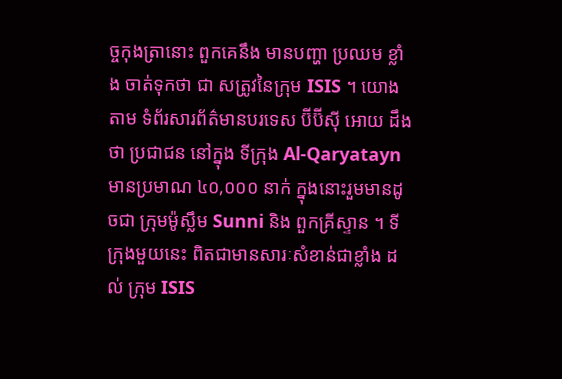ច្ចកុងត្រានោះ ពួកគេនឹង មានបញ្ហា ប្រឈម ខ្លាំង ចាត់ទុកថា ជា សត្រូវនៃក្រុម ISIS ។ យោងតាម ទំព័រសារព័ត៌មានបរទេស ប៊ីប៊ីស៊ី អោយ ដឹងថា ប្រជាជន នៅក្នុង ទីក្រុង Al-Qaryatayn មានប្រមាណ ៤០,០០០ នាក់ ក្នុងនោះរួមមានដូចជា ក្រុមម៉ូស្លឹម Sunni និង ពួកគ្រីស្ទាន ។ ទីក្រុងមួយនេះ ពិតជាមានសារៈសំខាន់ជាខ្លាំង ដល់ ក្រុម ISIS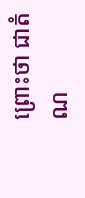ព្រោះថា ជាតំណ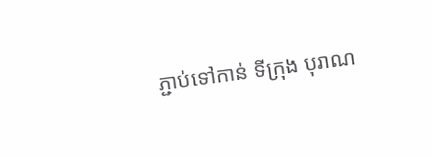ភ្ជាប់ទៅកាន់ ទីក្រុង បុរាណ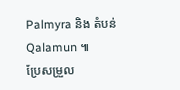Palmyra និង តំបន់ Qalamun ៕
ប្រែសម្រួល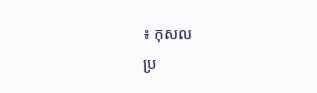៖ កុសល
ប្រ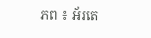ភព ៖ អ័រតេ